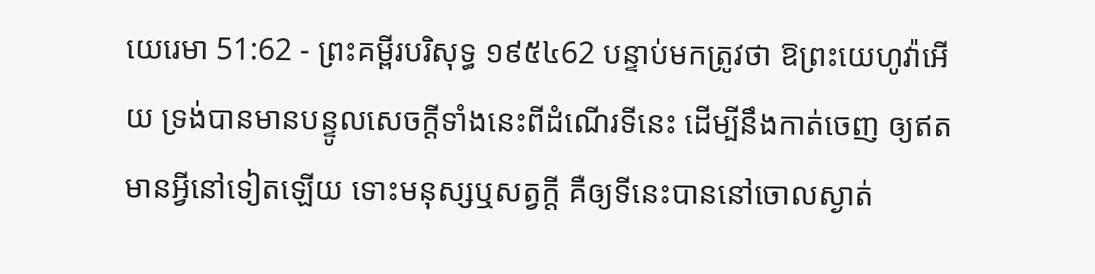យេរេមា 51:62 - ព្រះគម្ពីរបរិសុទ្ធ ១៩៥៤62 បន្ទាប់មកត្រូវថា ឱព្រះយេហូវ៉ាអើយ ទ្រង់បានមានបន្ទូលសេចក្ដីទាំងនេះពីដំណើរទីនេះ ដើម្បីនឹងកាត់ចេញ ឲ្យឥតមានអ្វីនៅទៀតឡើយ ទោះមនុស្សឬសត្វក្តី គឺឲ្យទីនេះបាននៅចោលស្ងាត់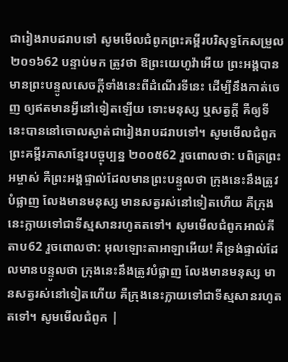ជារៀងរាបដរាបទៅ សូមមើលជំពូកព្រះគម្ពីរបរិសុទ្ធកែសម្រួល ២០១៦62 បន្ទាប់មក ត្រូវថា ឱព្រះយេហូវ៉ាអើយ ព្រះអង្គបានមានព្រះបន្ទូលសេចក្ដីទាំងនេះពីដំណើរទីនេះ ដើម្បីនឹងកាត់ចេញ ឲ្យឥតមានអ្វីនៅទៀតឡើយ ទោះមនុស្ស ឬសត្វក្ដី គឺឲ្យទីនេះបាននៅចោលស្ងាត់ជារៀងរាបដរាបទៅ។ សូមមើលជំពូកព្រះគម្ពីរភាសាខ្មែរបច្ចុប្បន្ន ២០០៥62 រួចពោលថា: បពិត្រព្រះអម្ចាស់ គឺព្រះអង្គផ្ទាល់ដែលមានព្រះបន្ទូលថា ក្រុងនេះនឹងត្រូវបំផ្លាញ លែងមានមនុស្ស មានសត្វរស់នៅទៀតហើយ គឺក្រុងនេះក្លាយទៅជាទីស្មសានរហូតតទៅ។ សូមមើលជំពូកអាល់គីតាប62 រួចពោលថា: អុលឡោះតាអាឡាអើយ! គឺទ្រង់ផ្ទាល់ដែលមានបន្ទូលថា ក្រុងនេះនឹងត្រូវបំផ្លាញ លែងមានមនុស្ស មានសត្វរស់នៅទៀតហើយ គឺក្រុងនេះក្លាយទៅជាទីស្មសានរហូតតទៅ។ សូមមើលជំពូក |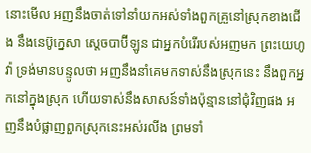នោះមើល អញនឹងចាត់ទៅនាំយកអស់ទាំងពួកគ្រួនៅស្រុកខាងជើង នឹងនេប៊ូក្នេសា ស្តេចបាប៊ីឡូន ជាអ្នកបំរើរបស់អញមក ព្រះយេហូវ៉ា ទ្រង់មានបន្ទូលថា អញនឹងនាំគេមកទាស់នឹងស្រុកនេះ នឹងពួកអ្នកនៅក្នុងស្រុក ហើយទាស់នឹងសាសន៍ទាំងប៉ុន្មាននៅជុំវិញផង អញនឹងបំផ្លាញពួកស្រុកនេះអស់រលីង ព្រមទាំ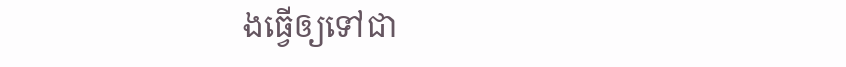ងធ្វើឲ្យទៅជា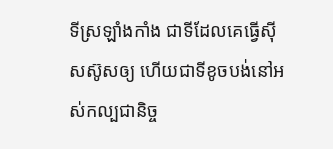ទីស្រឡាំងកាំង ជាទីដែលគេធ្វើស៊ីសស៊ូសឲ្យ ហើយជាទីខូចបង់នៅអស់កល្បជានិច្ច